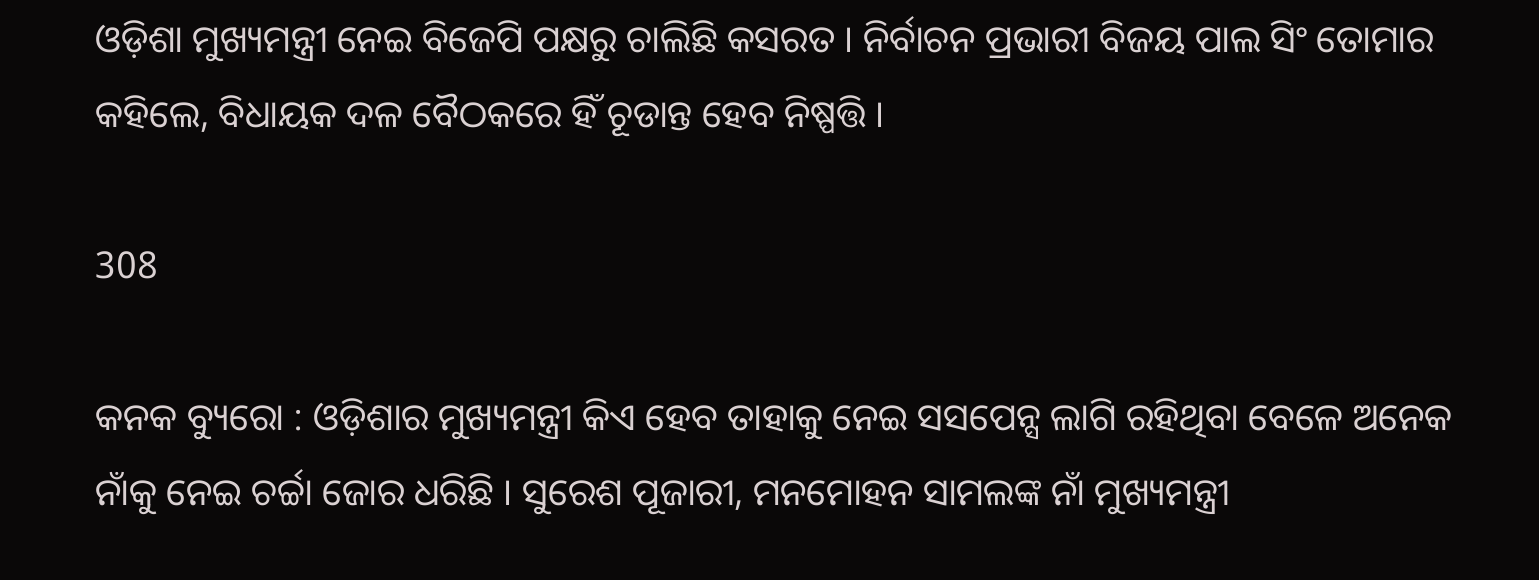ଓଡ଼ିଶା ମୁଖ୍ୟମନ୍ତ୍ରୀ ନେଇ ବିଜେପି ପକ୍ଷରୁ ଚାଲିଛି କସରତ । ନିର୍ବାଚନ ପ୍ରଭାରୀ ବିଜୟ ପାଲ ସିଂ ତୋମାର କହିଲେ, ବିଧାୟକ ଦଳ ବୈଠକରେ ହିଁ ଚୂଡାନ୍ତ ହେବ ନିଷ୍ପତ୍ତି ।

308

କନକ ବ୍ୟୁରୋ : ଓଡ଼ିଶାର ମୁଖ୍ୟମନ୍ତ୍ରୀ କିଏ ହେବ ତାହାକୁ ନେଇ ସସପେନ୍ସ ଲାଗି ରହିଥିବା ବେଳେ ଅନେକ ନାଁକୁ ନେଇ ଚର୍ଚ୍ଚା ଜୋର ଧରିଛି । ସୁରେଶ ପୂଜାରୀ, ମନମୋହନ ସାମଲଙ୍କ ନାଁ ମୁଖ୍ୟମନ୍ତ୍ରୀ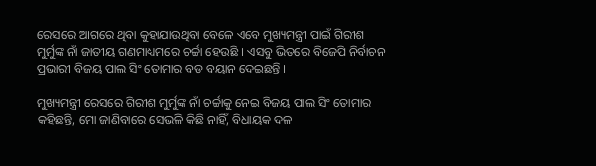ରେସରେ ଆଗରେ ଥିବା କୁହାଯାଉଥିବା ବେଳେ ଏବେ ମୁଖ୍ୟମନ୍ତ୍ରୀ ପାଇଁ ଗିରୀଶ ମୁର୍ମୁଙ୍କ ନାଁ ଜାତୀୟ ଗଣମାଧ୍ୟମରେ ଚର୍ଚ୍ଚା ହେଉଛି । ଏସବୁ ଭିତରେ ବିଜେପି ନିର୍ବାଚନ ପ୍ରଭାରୀ ବିଜୟ ପାଲ ସିଂ ତୋମାର ବଡ ବୟାନ ଦେଇଛନ୍ତି ।

ମୁଖ୍ୟମନ୍ତ୍ରୀ ରେସରେ ଗିରୀଶ ମୁର୍ମୁଙ୍କ ନାଁ ଚର୍ଚ୍ଚାକୁ ନେଇ ବିଜୟ ପାଲ ସିଂ ତୋମାର କହିଛନ୍ତି, ମୋ ଜାଣିବାରେ ସେଭଳି କିଛି ନାହିଁ, ବିଧାୟକ ଦଳ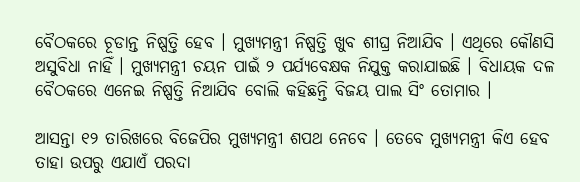ବୈଠକରେ ଚୂଡାନ୍ତ ନିଷ୍ପତ୍ତି ହେବ । ମୁଖ୍ୟମନ୍ତ୍ରୀ ନିଷ୍ପତ୍ତି ଖୁବ ଶୀଘ୍ର ନିଆଯିବ । ଏଥିରେ କୌଣସି ଅସୁବିଧା ନାହିଁ । ମୁଖ୍ୟମନ୍ତ୍ରୀ ଚୟନ ପାଇଁ ୨ ପର୍ଯ୍ୟବେକ୍ଷକ ନିଯୁକ୍ତ କରାଯାଇଛି । ବିଧାୟକ ଦଳ ବୈଠକରେ ଏନେଇ ନିଷ୍ପତ୍ତି ନିଆଯିବ ବୋଲି କହିଛନ୍ତି ବିଜୟ ପାଲ ସିଂ ତୋମାର ।

ଆସନ୍ତା ୧୨ ତାରିଖରେ ବିଜେପିର ମୁଖ୍ୟମନ୍ତ୍ରୀ ଶପଥ ନେବେ । ତେବେ ମୁଖ୍ୟମନ୍ତ୍ରୀ କିଏ ହେବ ତାହା ଉପରୁ ଏଯାଏଁ ପରଦା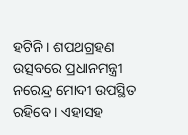ହଟିନି । ଶପଥଗ୍ରହଣ ଉତ୍ସବରେ ପ୍ରଧାନମନ୍ତ୍ରୀ ନରେନ୍ଦ୍ର ମୋଦୀ ଉପସ୍ଥିତ ରହିବେ । ଏହାସହ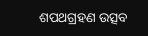ଶପଥଗ୍ରହଣ ଉତ୍ସବ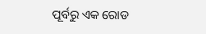ପୂର୍ବରୁ ଏକ ରୋଡ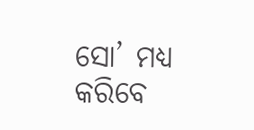ସୋ’ ମଧ୍ୟ କରିବେ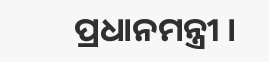ପ୍ରଧାନମନ୍ତ୍ରୀ ।